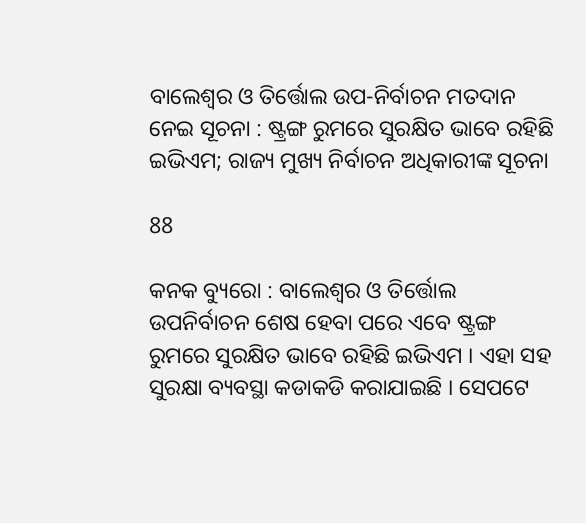ବାଲେଶ୍ୱର ଓ ତିର୍ତ୍ତୋଲ ଉପ-ନିର୍ବାଚନ ମତଦାନ ନେଇ ସୂଚନା : ଷ୍ଟ୍ରଙ୍ଗ ରୁମରେ ସୁରକ୍ଷିତ ଭାବେ ରହିଛି ଇଭିଏମ; ରାଜ୍ୟ ମୁଖ୍ୟ ନିର୍ବାଚନ ଅଧିକାରୀଙ୍କ ସୂଚନା

88

କନକ ବ୍ୟୁରୋ : ବାଲେଶ୍ୱର ଓ ତିର୍ତ୍ତୋଲ ଉପନିର୍ବାଚନ ଶେଷ ହେବା ପରେ ଏବେ ଷ୍ଟ୍ରଙ୍ଗ ରୁମରେ ସୁରକ୍ଷିତ ଭାବେ ରହିଛି ଇଭିଏମ । ଏହା ସହ ସୁରକ୍ଷା ବ୍ୟବସ୍ଥା କଡାକଡି କରାଯାଇଛି । ସେପଟେ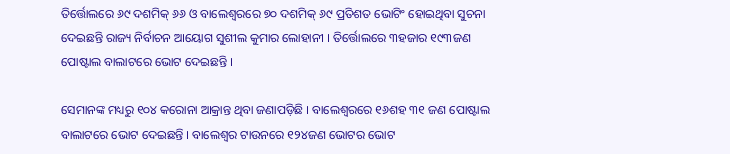ତିର୍ତ୍ତୋଲରେ ୬୯ ଦଶମିକ୍ ୬୬ ଓ ବାଲେଶ୍ୱରରେ ୭୦ ଦଶମିକ୍ ୬୯ ପ୍ରତିଶତ ଭୋଟିଂ ହୋଇଥିବା ସୁଚନା ଦେଇଛନ୍ତି ରାଜ୍ୟ ନିର୍ବାଚନ ଆୟୋଗ ସୁଶୀଲ କୁମାର ଲୋହାନୀ । ତିର୍ତ୍ତୋଲରେ ୩ହଜାର ୧୯୩ଜଣ ପୋଷ୍ଟାଲ ବାଲାଟରେ ଭୋଟ ଦେଇଛନ୍ତି ।

ସେମାନଙ୍କ ମଧ୍ୟରୁ ୧୦୪ କରୋନା ଆକ୍ରାନ୍ତ ଥିବା ଜଣାପଡ଼ିଛି । ବାଲେଶ୍ୱରରେ ୧୬ଶହ ୩୧ ଜଣ ପୋଷ୍ଟାଲ ବାଲାଟରେ ଭୋଟ ଦେଇଛନ୍ତି । ବାଲେଶ୍ୱର ଟାଉନରେ ୧୨୪ଜଣ ଭୋଟର ଭୋଟ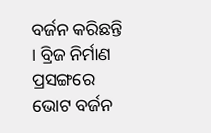ବର୍ଜନ କରିଛନ୍ତି । ବ୍ରିଜ ନିର୍ମାଣ ପ୍ରସଙ୍ଗରେ ଭୋଟ ବର୍ଜନ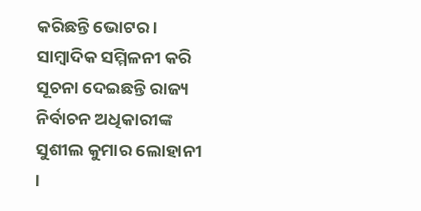କରିଛନ୍ତି ଭୋଟର । ସାମ୍ବାଦିକ ସମ୍ମିଳନୀ କରି ସୂଚନା ଦେଇଛନ୍ତି ରାଜ୍ୟ ନିର୍ବାଚନ ଅଧିକାରୀଙ୍କ ସୁଶୀଲ କୁମାର ଲୋହାନୀ ।